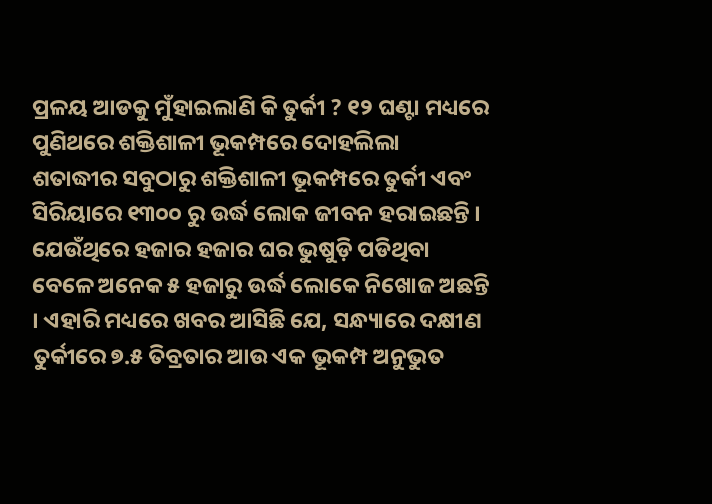ପ୍ରଳୟ ଆଡକୁ ମୁଁହାଇଲାଣି କି ତୁର୍କୀ ? ୧୨ ଘଣ୍ଟା ମଧ୍ୟରେ ପୁଣିଥରେ ଶକ୍ତିଶାଳୀ ଭୂକମ୍ପରେ ଦୋହଲିଲା
ଶତାଦ୍ଧୀର ସବୁଠାରୁ ଶକ୍ତିଶାଳୀ ଭୂକମ୍ପରେ ତୁର୍କୀ ଏବଂ ସିରିୟାରେ ୧୩୦୦ ରୁ ଉର୍ଦ୍ଧ ଲୋକ ଜୀବନ ହରାଇଛନ୍ତି । ଯେଉଁଥିରେ ହଜାର ହଜାର ଘର ଭୁଷୁଡ଼ି ପଡିଥିବା ବେଳେ ଅନେକ ୫ ହଜାରୁ ଉର୍ଦ୍ଧ ଲୋକେ ନିଖୋଜ ଅଛନ୍ତି । ଏହାରି ମଧ୍ୟରେ ଖବର ଆସିଛି ଯେ, ସନ୍ଧ୍ୟାରେ ଦକ୍ଷୀଣ ତୁର୍କୀରେ ୭.୫ ତିବ୍ରତାର ଆଉ ଏକ ଭୂକମ୍ପ ଅନୁଭୁତ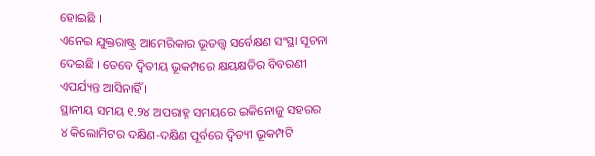ହୋଇଛି ।
ଏନେଇ ଯୁକ୍ତରାଷ୍ଟ୍ର ଆମେରିକାର ଭୂତତ୍ତ୍ୱ ସର୍ବେକ୍ଷଣ ସଂସ୍ଥା ସୂଚନା ଦେଇଛି । ତେବେ ଦ୍ୱିତୀୟ ଭୂକମ୍ପରେ କ୍ଷୟକ୍ଷତିର ବିବରଣୀ ଏପର୍ଯ୍ୟନ୍ତ ଆସିନାହିଁ ।
ସ୍ଥାନୀୟ ସମୟ ୧.୨୪ ଅପରାହ୍ନ ସମୟରେ ଇକିନୋଜୁ ସହରର ୪ କିଲୋମିଟର ଦକ୍ଷିଣ-ଦକ୍ଷିଣ ପୂର୍ବରେ ଦ୍ୱିତ୍ୟୀ ଭୂକମ୍ପଟି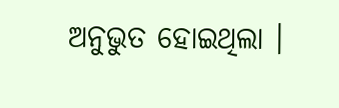ଅନୁଭୁତ ହୋଇଥିଲା ।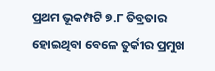ପ୍ରଥମ ଭୂକମ୍ପଟି ୭.୮ ତିବ୍ରତାର ହୋଇଥିବା ବେଳେ ତୁର୍କୀର ପ୍ରମୁଖ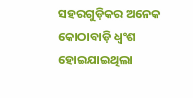ସହରଗୁଡ଼ିକର ଅନେକ କୋଠାବାଡ଼ି ଧ୍ୱଂଶ ହୋଇଯାଇଥିଲା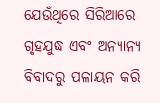ଯେଉଁଥିରେ ସିରିଆରେ ଗୃହଯୁଦ୍ଧ ଏବଂ ଅନ୍ୟାନ୍ୟ ବିବାଦରୁ ପଳାୟନ କରି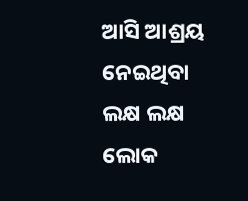ଆସି ଆଶ୍ରୟ ନେଇଥିବା ଲକ୍ଷ ଲକ୍ଷ ଲୋକ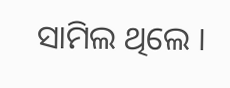ସାମିଲ ଥିଲେ ।